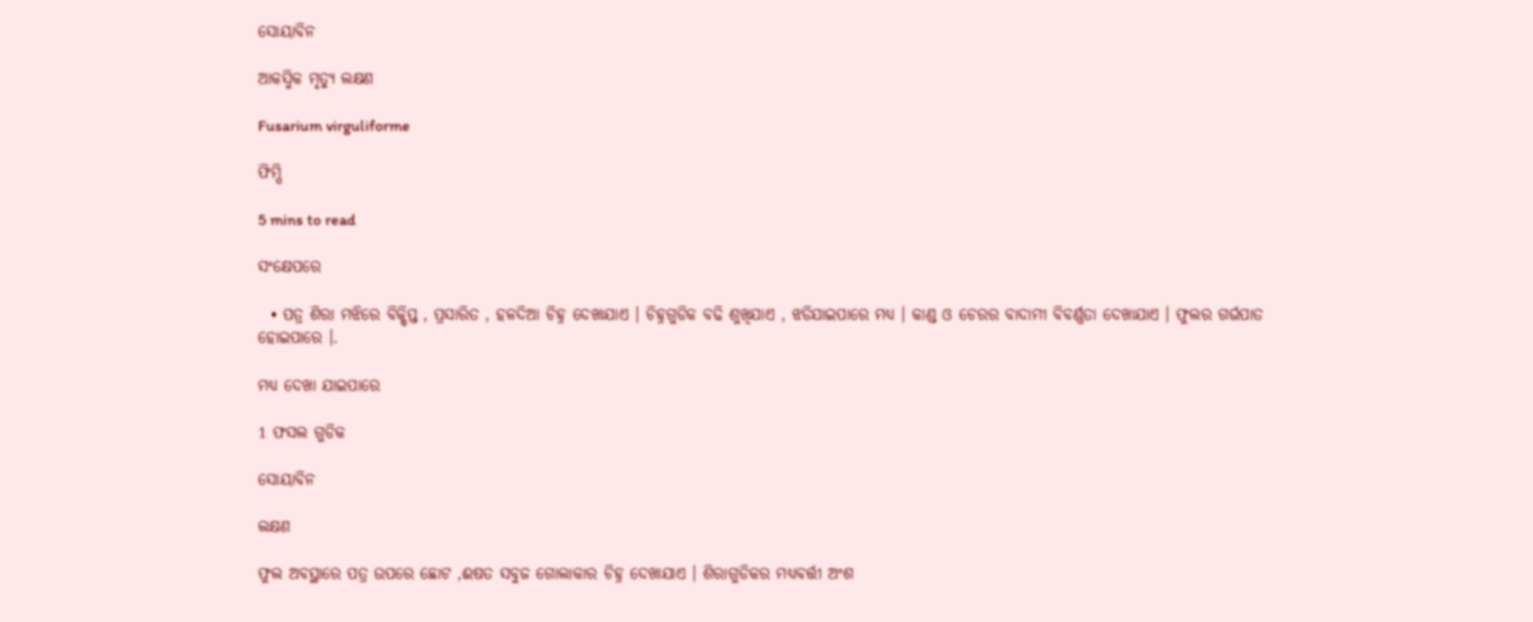ସୋୟାବିନ

ଆକସ୍ମିକ ମୃତ୍ୟୁ ଲକ୍ଷଣ

Fusarium virguliforme

ଫିମ୍ପି

5 mins to read

ସଂକ୍ଷେପରେ

  • ପତ୍ର ଶିରା ମଝିରେ ବିକ୍ଷିପ୍ତ , ପ୍ରସାରିତ , ହଳଦିଆ ଚିହ୍ନ ଦେଖାଯାଏ । ଚିହ୍ନଗୁଡିକ ବଢି ଶୁଖିଯାଏ , ଝଡିଯାଇପାରେ ମଧ୍ୟ । କାଣ୍ଡ ଓ ଚେରର ବାଦାମୀ ବିବର୍ଣ୍ଣତା ଦେଖାଯାଏ । ଫୁଲର ଗର୍ଭପାତ ହୋଇପାରେ ।.

ମଧ୍ୟ ଦେଖା ଯାଇପାରେ

1 ଫସଲ ଗୁଡିକ

ସୋୟାବିନ

ଲକ୍ଷଣ

ଫୁଲ ଅବସ୍ଥାରେ ପତ୍ର ଉପରେ ଛୋଟ ,ଈଷତ ସବୁଜ ଗୋଲାକାର ଚିହ୍ନ ଦେଖାଯାଏ । ଶିରାଗୁଡିକର ମଧ୍ୟବର୍ତ୍ତୀ ଅଂଶ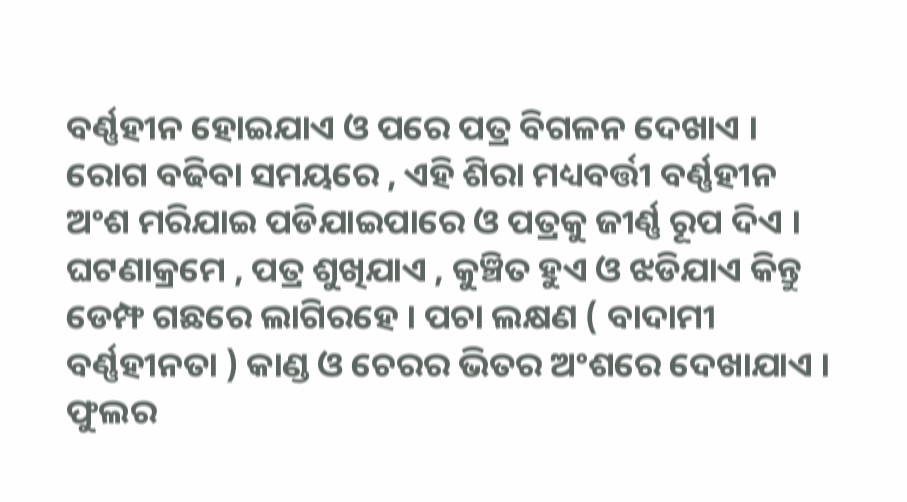ବର୍ଣ୍ଣହୀନ ହୋଇଯାଏ ଓ ପରେ ପତ୍ର ବିଗଳନ ଦେଖାଏ । ରୋଗ ବଢିବା ସମୟରେ , ଏହି ଶିରା ମଧ୍ୟବର୍ତ୍ତୀ ବର୍ଣ୍ଣହୀନ ଅଂଶ ମରିଯାଇ ପଡିଯାଇପାରେ ଓ ପତ୍ରକୁ ଜୀର୍ଣ୍ଣ ରୂପ ଦିଏ । ଘଟଣାକ୍ରମେ , ପତ୍ର ଶୁଖିଯାଏ , କୁଞ୍ଚିତ ହୁଏ ଓ ଝଡିଯାଏ କିନ୍ତୁ ଡେମ୍ଫ ଗଛରେ ଲାଗିରହେ । ପଚା ଲକ୍ଷଣ ( ବାଦାମୀ ବର୍ଣ୍ଣହୀନତା ) କାଣ୍ଡ ଓ ଚେରର ଭିତର ଅଂଶରେ ଦେଖାଯାଏ । ଫୁଲର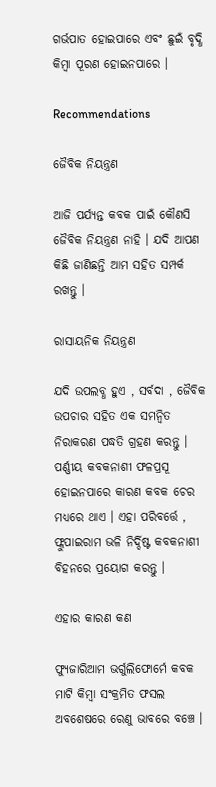ଗର୍ଭପାତ ହୋଇପାରେ ଏବଂ ଛୁଇଁ ବୃଦ୍ଧି କିମ୍ବା ପୂରଣ ହୋଇନପାରେ ।

Recommendations

ଜୈବିକ ନିୟନ୍ତ୍ରଣ

ଆଜି ପର୍ଯ୍ୟନ୍ତ କବକ ପାଇଁ କୌଣସି ଜୈବିକ ନିୟନ୍ତ୍ରଣ ନାହି । ଯଦି ଆପଣ କିଛି ଜାଣିଛନ୍ତି ଆମ ସହିତ ସମ୍ପର୍କ ରଖନ୍ତୁ ।

ରାସାୟନିକ ନିୟନ୍ତ୍ରଣ

ଯଦି ଉପଲବ୍ଧ ହୁଏ , ସର୍ବଦା , ଜୈବିକ ଉପଚାର ସହିତ ଏକ ସମନ୍ଵିତ ନିରାକରଣ ପଦ୍ଧତି ଗ୍ରହଣ କରନ୍ତୁ । ପର୍ଣ୍ଣୀୟ କବକନାଶୀ ଫଳପ୍ରସୂ ହୋଇନପାରେ କାରଣ କବକ ଚେର ମଧ୍ୟରେ ଥାଏ । ଏହା ପରିବର୍ତ୍ତେ , ଫ୍ଲୁପାଇରାମ ଭଳି ନିର୍ଦ୍ଦିଷ୍ଟ କବକନାଶୀ ବିହନରେ ପ୍ରୟୋଗ କରନ୍ତୁ ।

ଏହାର କାରଣ କଣ

ଫ୍ୟୁଜାରିଆମ ଭର୍ଗୁଲିଫୋର୍ମେ କବକ ମାଟି କିମ୍ବା ସଂକ୍ରମିତ ଫସଲ ଅବଶେଷରେ ରେଣୁ ଭାବରେ ବଞ୍ଚେ ।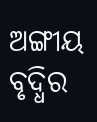ଅଙ୍ଗୀୟ ବୃଦ୍ଧିର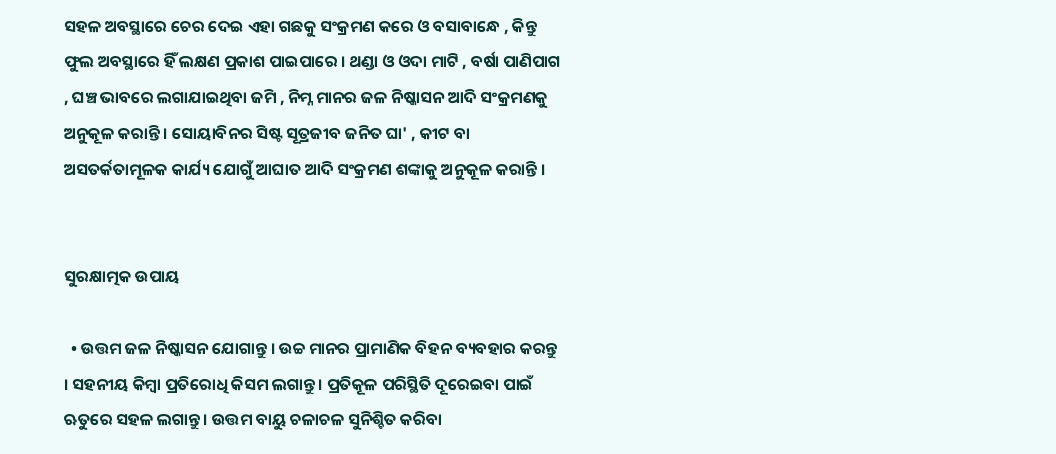ସହଳ ଅବସ୍ଥାରେ ଚେର ଦେଇ ଏହା ଗଛକୁ ସଂକ୍ରମଣ କରେ ଓ ବସାବାନ୍ଧେ , କିନ୍ତୁ ଫୁଲ ଅବସ୍ଥାରେ ହିଁ ଲକ୍ଷଣ ପ୍ରକାଶ ପାଇପାରେ । ଥଣ୍ଡା ଓ ଓଦା ମାଟି , ବର୍ଷା ପାଣିପାଗ , ଘଞ୍ଚ ଭାବରେ ଲଗାଯାଇଥିବା ଜମି , ନିମ୍ନ ମାନର ଜଳ ନିଷ୍କାସନ ଆଦି ସଂକ୍ରମଣକୁ ଅନୁକୂଳ କରାନ୍ତି । ସୋୟାବିନର ସିଷ୍ଟ ସୂତ୍ରଜୀବ ଜନିତ ଘା' , କୀଟ ବା ଅସତର୍କତାମୂଳକ କାର୍ଯ୍ୟ ଯୋଗୁଁ ଆଘାତ ଆଦି ସଂକ୍ରମଣ ଶଙ୍କାକୁ ଅନୁକୂଳ କରାନ୍ତି ।


ସୁରକ୍ଷାତ୍ମକ ଉପାୟ

  • ଉତ୍ତମ ଜଳ ନିଷ୍କାସନ ଯୋଗାନ୍ତୁ । ଉଚ୍ଚ ମାନର ପ୍ରାମାଣିକ ବିହନ ବ୍ୟବହାର କରନ୍ତୁ । ସହନୀୟ କିମ୍ବା ପ୍ରତିରୋଧି କିସମ ଲଗାନ୍ତୁ । ପ୍ରତିକୂଳ ପରିସ୍ଥିତି ଦୂରେଇବା ପାଇଁ ଋତୁରେ ସହଳ ଲଗାନ୍ତୁ । ଉତ୍ତମ ବାୟୁ ଚଳାଚଳ ସୁନିଶ୍ଚିତ କରିବା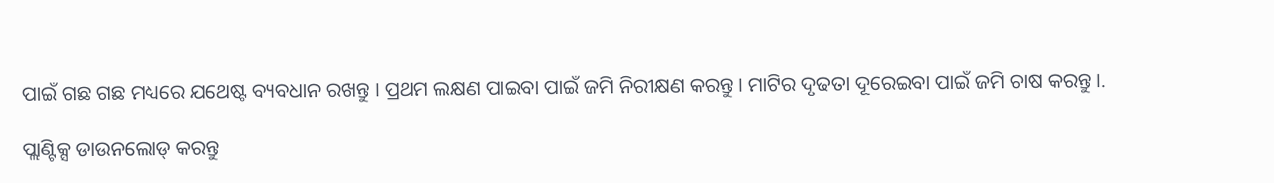ପାଇଁ ଗଛ ଗଛ ମଧ୍ୟରେ ଯଥେଷ୍ଟ ବ୍ୟବଧାନ ରଖନ୍ତୁ । ପ୍ରଥମ ଲକ୍ଷଣ ପାଇବା ପାଇଁ ଜମି ନିରୀକ୍ଷଣ କରନ୍ତୁ । ମାଟିର ଦୃଢତା ଦୂରେଇବା ପାଇଁ ଜମି ଚାଷ କରନ୍ତୁ ।.

ପ୍ଲାଣ୍ଟିକ୍ସ ଡାଉନଲୋଡ୍ କରନ୍ତୁ